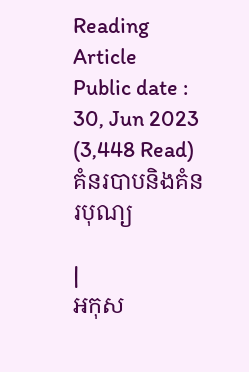Reading Article
Public date : 30, Jun 2023 (3,448 Read)
គំនរបាបនិងគំនរបុណ្យ

|
អកុស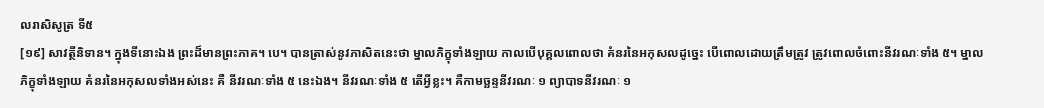លរាសិសូត្រ ទី៥
[១៩] សាវត្ថីនិទាន។ ក្នុងទីនោះឯង ព្រះដ៏មានព្រះភាគ។ បេ។ បានត្រាស់នូវភាសិតនេះថា ម្នាលភិក្ខុទាំងឡាយ កាលបើបុគ្គលពោលថា គំនរនៃអកុសលដូច្នេះ បើពោលដោយត្រឹមត្រូវ ត្រូវពោលចំពោះនីវរណៈទាំង ៥។ ម្នាលភិក្ខុទាំងឡាយ គំនរនៃអកុសលទាំងអស់នេះ គឺ នីវរណៈទាំង ៥ នេះឯង។ នីវរណៈទាំង ៥ តើអ្វីខ្លះ។ គឺកាមច្ឆន្ទនីវរណៈ ១ ព្យាបាទនីវរណៈ ១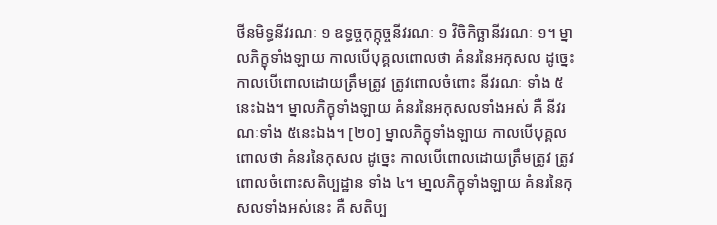ថីនមិទ្ធនីវរណៈ ១ ឧទ្ធច្ចកុក្កុច្ចនីវរណៈ ១ វិចិកិច្ឆានីវរណៈ ១។ ម្នាលភិក្ខុទាំងឡាយ កាលបើបុគ្គលពោលថា គំនរនៃអកុសល ដូច្នេះ កាលបើពោលដោយត្រឹមត្រូវ ត្រូវពោលចំពោះ នីវរណៈ ទាំង ៥ នេះឯង។ ម្នាលភិក្ខុទាំងឡាយ គំនរនៃអកុសលទាំងអស់ គឺ នីវរណៈទាំង ៥នេះឯង។ [២០] ម្នាលភិក្ខុទាំងឡាយ កាលបើបុគ្គលពោលថា គំនរនៃកុសល ដូច្នេះ កាលបើពោលដោយត្រឹមត្រូវ ត្រូវពោលចំពោះសតិប្បដ្ឋាន ទាំង ៤។ មា្នលភិក្ខុទាំងឡាយ គំនរនៃកុសលទាំងអស់នេះ គឺ សតិប្ប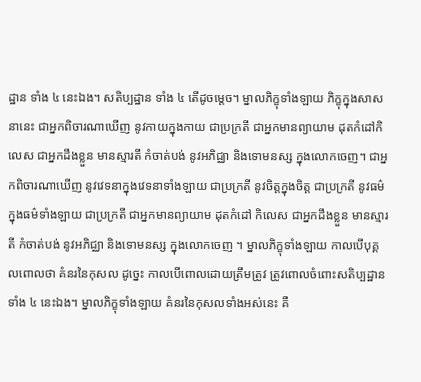ដ្ឋាន ទាំង ៤ នេះឯង។ សតិប្បដ្ឋាន ទាំង ៤ តើដូចម្តេច។ ម្នាលភិក្ខុទាំងឡាយ ភិក្ខុក្នុងសាសនានេះ ជាអ្នកពិចារណាឃើញ នូវកាយក្នុងកាយ ជាប្រក្រតី ជាអ្នកមានព្យាយាម ដុតកំដៅកិលេស ជាអ្នកដឹងខ្លួន មានស្មារតី កំចាត់បង់ នូវអភិជ្ឈា និងទោមនស្ស ក្នុងលោកចេញ។ ជាអ្នកពិចារណាឃើញ នូវវេទនាក្នុងវេទនាទាំងឡាយ ជាប្រក្រតី នូវចិត្តក្នុងចិត្ត ជាប្រក្រតី នូវធម៌ក្នុងធម៌ទាំងឡាយ ជាប្រក្រតី ជាអ្នកមានព្យាយាម ដុតកំដៅ កិលេស ជាអ្នកដឹងខ្លួន មានស្មារតី កំចាត់បង់ នូវអភិជ្ឈា និងទោមនស្ស ក្នុងលោកចេញ ។ ម្នាលភិក្ខុទាំងឡាយ កាលបើបុគ្គលពោលថា គំនរនៃកុសល ដូច្នេះ កាលបើពោលដោយត្រឹមត្រូវ ត្រូវពោលចំពោះសតិប្បដ្ឋាន ទាំង ៤ នេះឯង។ ម្នាលភិក្ខុទាំងឡាយ គំនរនៃកុសលទាំងអស់នេះ គឺ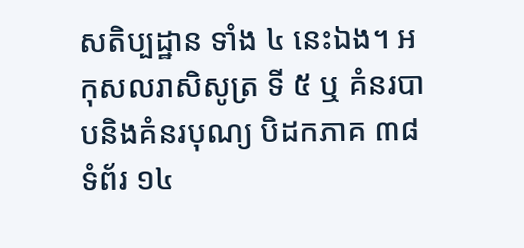សតិប្បដ្ឋាន ទាំង ៤ នេះឯង។ អកុសលរាសិសូត្រ ទី ៥ ឬ គំនរបាបនិងគំនរបុណ្យ បិដកភាគ ៣៨ ទំព័រ ១៤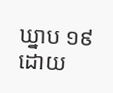ឃ្នាប ១៩ ដោយ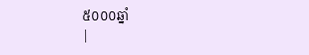៥០០០ឆ្នាំ
|